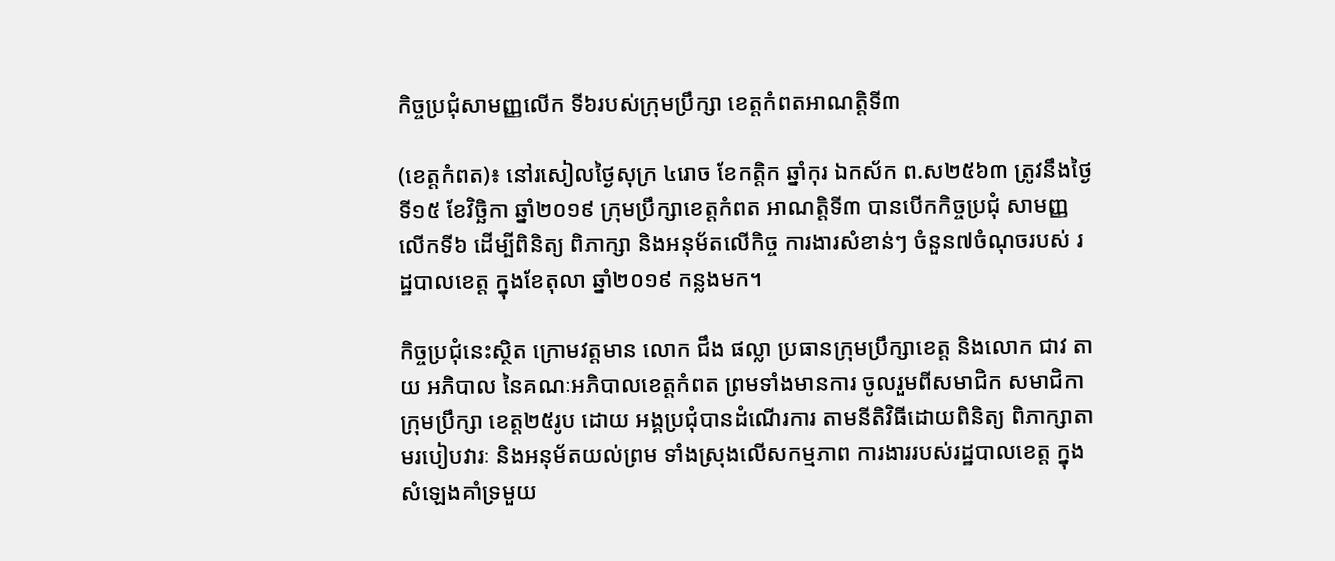កិច្ចប្រជុំសាមញ្ញលើក ទី៦របស់ក្រុមប្រឹក្សា ខេត្តកំពតអាណត្តិទី៣

(ខេត្តកំពត)៖ នៅរសៀលថ្ងៃសុក្រ ៤រោច ខែកត្តិក ឆ្នាំកុរ ឯកស័ក ព.ស២៥៦៣ ត្រូវនឹងថ្ងៃទី១៥ ខែវិច្ឆិកា ឆ្នាំ២០១៩ ក្រុមប្រឹក្សាខេត្តកំពត អាណត្តិទី៣ បានបើកកិច្ចប្រជុំ សាមញ្ញលើកទី៦ ដើម្បីពិនិត្យ ពិភាក្សា និងអនុម័តលើកិច្ច ការងារសំខាន់ៗ ចំនួន៧ចំណុចរបស់ រដ្ឋបាលខេត្ត ក្នុងខែតុលា ឆ្នាំ២០១៩ កន្លងមក។

កិច្ចប្រជុំនេះស្ថិត ក្រោមវត្តមាន លោក ជឹង ផល្លា ប្រធានក្រុមប្រឹក្សាខេត្ត និងលោក ជាវ តាយ អភិបាល នៃគណៈអភិបាលខេត្តកំពត ព្រមទាំងមានការ ចូលរួមពីសមាជិក សមាជិកាក្រុមប្រឹក្សា ខេត្ត២៥រូប ដោយ អង្គប្រជុំបានដំណើរការ តាមនីតិវិធីដោយពិនិត្យ ពិភាក្សាតាមរបៀបវារៈ និងអនុម័តយល់ព្រម ទាំងស្រុងលើសកម្មភាព ការងាររបស់រដ្ឋបាលខេត្ត ក្នុងសំឡេងគាំទ្រមួយ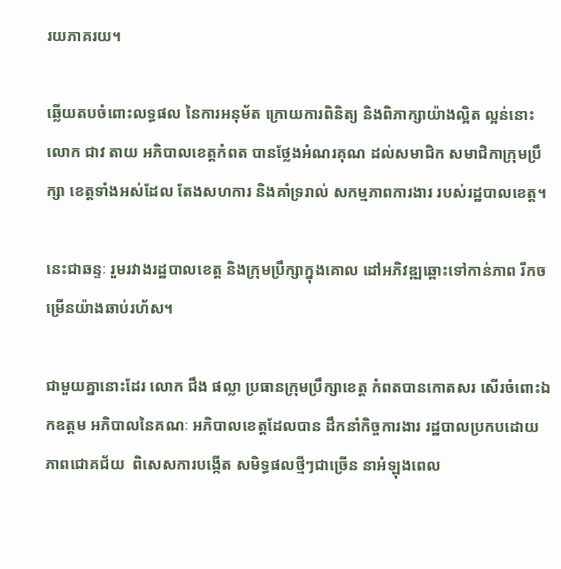រយភាគរយ។

ឆ្លើយតបចំពោះលទ្ធផល នៃការអនុម័ត ក្រោយការពិនិត្យ និងពិភាក្សាយ៉ាងល្អិត ល្អន់នោះ លោក ជាវ តាយ អភិបាលខេត្តកំពត បានថ្លែងអំណរគុណ ដល់សមាជិក សមាជិកាក្រុមប្រឹក្សា ខេត្តទាំងអស់ដែល តែងសហការ និងគាំទ្ររាល់ សកម្មភាពការងារ របស់រដ្ឋបាលខេត្ត។

នេះជាឆន្ទៈ រួមរវាងរដ្ឋបាលខេត្ត និងក្រុមប្រឹក្សាក្នុងគោល ដៅអភិវឌ្ឍឆ្ពោះទៅកាន់ភាព រីកចម្រើនយ៉ាងឆាប់រហ័ស។

ជាមួយគ្នានោះដែរ លោក ជឹង ផល្លា ប្រធានក្រុមប្រឹក្សាខេត្ត កំពតបានកោតសរ សើរចំពោះឯកឧត្តម អភិបាលនៃគណៈ អភិបាលខេត្តដែលបាន ដឹកនាំកិច្ចការងារ រដ្ឋបាលប្រកបដោយ ភាពជោគជ័យ  ពិសេសការបង្កើត សមិទ្ធផលថ្មីៗជាច្រើន នាអំឡុងពេល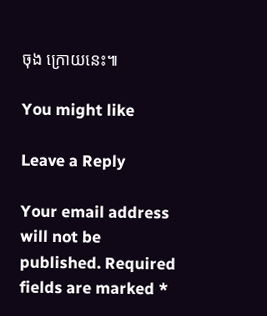ចុង ក្រោយនេះ៕

You might like

Leave a Reply

Your email address will not be published. Required fields are marked *